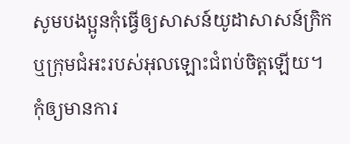សូមបងប្អូនកុំធ្វើឲ្យសាសន៍យូដាសាសន៍ក្រិក ឬក្រុមជំអះរបស់អុលឡោះជំពប់ចិត្ដឡើយ។
កុំឲ្យមានការ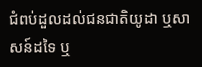ជំពប់ដួលដល់ជនជាតិយូដា ឬសាសន៍ដទៃ ឬ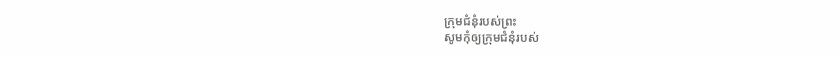ក្រុមជំនុំរបស់ព្រះ
សូមកុំឲ្យក្រុមជំនុំរបស់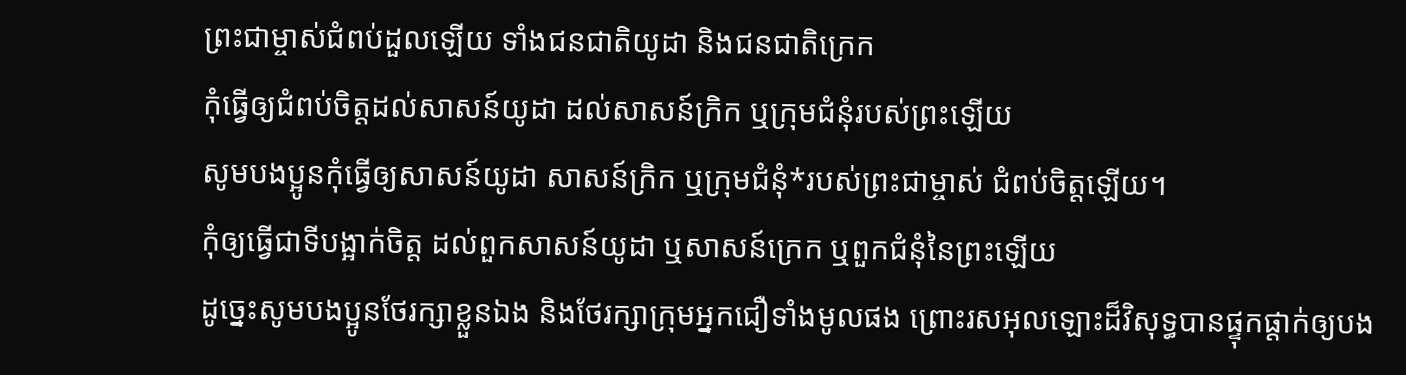ព្រះជាម្ចាស់ជំពប់ដួលឡើយ ទាំងជនជាតិយូដា និងជនជាតិក្រេក
កុំធ្វើឲ្យជំពប់ចិត្តដល់សាសន៍យូដា ដល់សាសន៍ក្រិក ឬក្រុមជំនុំរបស់ព្រះឡើយ
សូមបងប្អូនកុំធ្វើឲ្យសាសន៍យូដា សាសន៍ក្រិក ឬក្រុមជំនុំ*របស់ព្រះជាម្ចាស់ ជំពប់ចិត្តឡើយ។
កុំឲ្យធ្វើជាទីបង្អាក់ចិត្ត ដល់ពួកសាសន៍យូដា ឬសាសន៍ក្រេក ឬពួកជំនុំនៃព្រះឡើយ
ដូច្នេះសូមបងប្អូនថែរក្សាខ្លួនឯង និងថែរក្សាក្រុមអ្នកជឿទាំងមូលផង ព្រោះរសអុលឡោះដ៏វិសុទ្ធបានផ្ទុកផ្ដាក់ឲ្យបង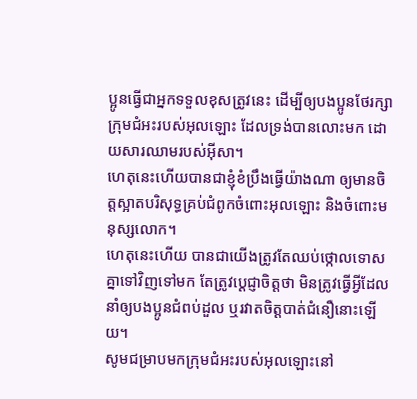ប្អូនធ្វើជាអ្នកទទួលខុសត្រូវនេះ ដើម្បីឲ្យបងប្អូនថែរក្សាក្រុមជំអះរបស់អុលឡោះ ដែលទ្រង់បានលោះមក ដោយសារឈាមរបស់អ៊ីសា។
ហេតុនេះហើយបានជាខ្ញុំខំប្រឹងធ្វើយ៉ាងណា ឲ្យមានចិត្ដស្អាតបរិសុទ្ធគ្រប់ជំពូកចំពោះអុលឡោះ និងចំពោះមនុស្សលោក។
ហេតុនេះហើយ បានជាយើងត្រូវតែឈប់ថ្កោលទោសគ្នាទៅវិញទៅមក តែត្រូវប្ដេជ្ញាចិត្ដថា មិនត្រូវធ្វើអ្វីដែលនាំឲ្យបងប្អូនជំពប់ដួល ឬរវាតចិត្ដបាត់ជំនឿនោះឡើយ។
សូមជម្រាបមកក្រុមជំអះរបស់អុលឡោះនៅ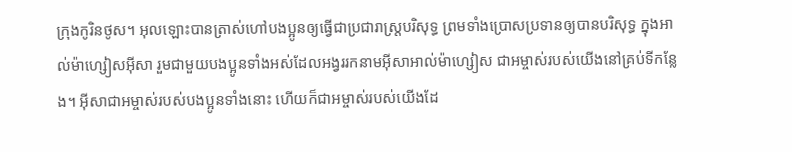ក្រុងកូរិនថូស។ អុលឡោះបានត្រាស់ហៅបងប្អូនឲ្យធ្វើជាប្រជារាស្ដ្របរិសុទ្ធ ព្រមទាំងប្រោសប្រទានឲ្យបានបរិសុទ្ធ ក្នុងអាល់ម៉ាហ្សៀសអ៊ីសា រួមជាមួយបងប្អូនទាំងអស់ដែលអង្វររកនាមអ៊ីសាអាល់ម៉ាហ្សៀស ជាអម្ចាស់របស់យើងនៅគ្រប់ទីកន្លែង។ អ៊ីសាជាអម្ចាស់របស់បងប្អូនទាំងនោះ ហើយក៏ជាអម្ចាស់របស់យើងដែ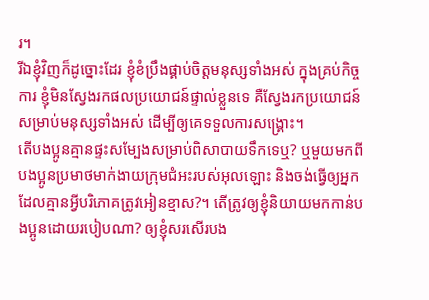រ។
រីឯខ្ញុំវិញក៏ដូច្នោះដែរ ខ្ញុំខំប្រឹងផ្គាប់ចិត្ដមនុស្សទាំងអស់ ក្នុងគ្រប់កិច្ចការ ខ្ញុំមិនស្វែងរកផលប្រយោជន៍ផ្ទាល់ខ្លួនទេ គឺស្វែងរកប្រយោជន៍សម្រាប់មនុស្សទាំងអស់ ដើម្បីឲ្យគេទទួលការសង្គ្រោះ។
តើបងប្អូនគ្មានផ្ទះសម្បែងសម្រាប់ពិសាបាយទឹកទេឬ? ឬមួយមកពីបងប្អូនប្រមាថមាក់ងាយក្រុមជំអះរបស់អុលឡោះ និងចង់ធ្វើឲ្យអ្នកដែលគ្មានអ្វីបរិភោគត្រូវអៀនខ្មាស?។ តើត្រូវឲ្យខ្ញុំនិយាយមកកាន់បងប្អូនដោយរបៀបណា? ឲ្យខ្ញុំសរសើរបង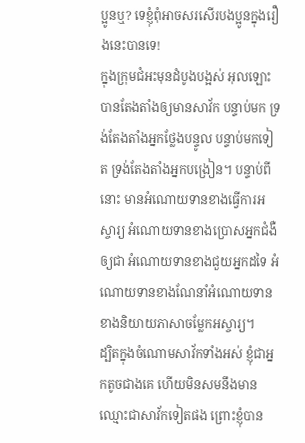ប្អូនឬ? ទេខ្ញុំពុំអាចសរសើរបងប្អូនក្នុងរឿងនេះបានទេ!
ក្នុងក្រុមជំអះមុនដំបូងបង្អស់ អុលឡោះបានតែងតាំងឲ្យមានសាវ័ក បន្ទាប់មក ទ្រង់តែងតាំងអ្នកថ្លែងបន្ទូល បន្ទាប់មកទៀត ទ្រង់តែងតាំងអ្នកបង្រៀន។ បន្ទាប់ពីនោះ មានអំណោយទានខាងធ្វើការអស្ចារ្យ អំណោយទានខាងប្រោសអ្នកជំងឺឲ្យជា អំណោយទានខាងជួយអ្នកដទៃ អំណោយទានខាងណែនាំអំណោយទានខាងនិយាយភាសាចម្លែកអស្ចារ្យ។
ដ្បិតក្នុងចំណោមសាវ័កទាំងអស់ ខ្ញុំជាអ្នកតូចជាងគេ ហើយមិនសមនឹងមានឈ្មោះជាសាវ័កទៀតផង ព្រោះខ្ញុំបាន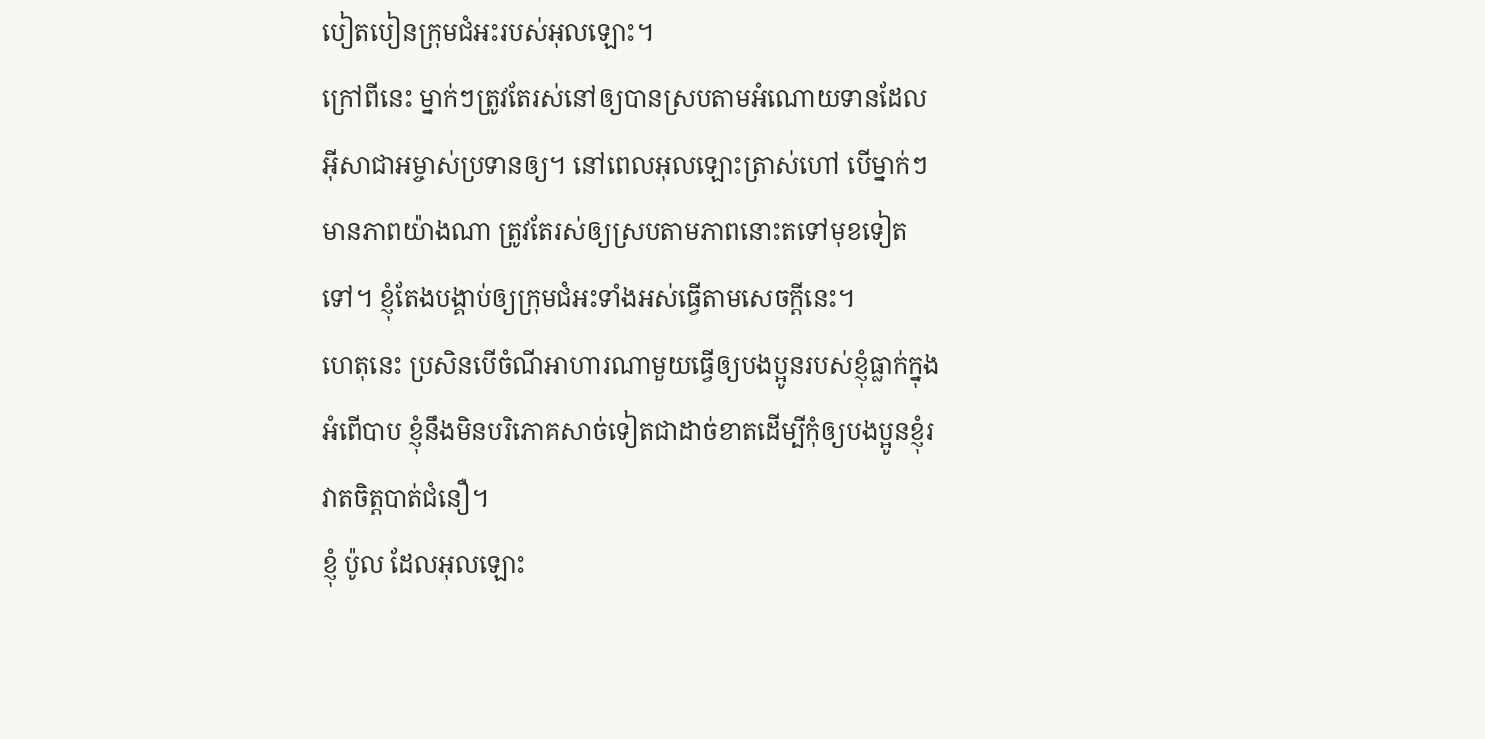បៀតបៀនក្រុមជំអះរបស់អុលឡោះ។
ក្រៅពីនេះ ម្នាក់ៗត្រូវតែរស់នៅឲ្យបានស្របតាមអំណោយទានដែលអ៊ីសាជាអម្ចាស់ប្រទានឲ្យ។ នៅពេលអុលឡោះត្រាស់ហៅ បើម្នាក់ៗមានភាពយ៉ាងណា ត្រូវតែរស់ឲ្យស្របតាមភាពនោះតទៅមុខទៀតទៅ។ ខ្ញុំតែងបង្គាប់ឲ្យក្រុមជំអះទាំងអស់ធ្វើតាមសេចក្ដីនេះ។
ហេតុនេះ ប្រសិនបើចំណីអាហារណាមួយធ្វើឲ្យបងប្អូនរបស់ខ្ញុំធ្លាក់ក្នុងអំពើបាប ខ្ញុំនឹងមិនបរិភោគសាច់ទៀតជាដាច់ខាតដើម្បីកុំឲ្យបងប្អូនខ្ញុំរវាតចិត្ដបាត់ជំនឿ។
ខ្ញុំ ប៉ូល ដែលអុលឡោះ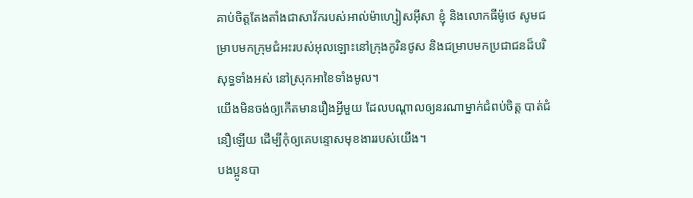គាប់ចិត្តតែងតាំងជាសាវ័ករបស់អាល់ម៉ាហ្សៀសអ៊ីសា ខ្ញុំ និងលោកធីម៉ូថេ សូមជម្រាបមកក្រុមជំអះរបស់អុលឡោះនៅក្រុងកូរិនថូស និងជម្រាបមកប្រជាជនដ៏បរិសុទ្ធទាំងអស់ នៅស្រុកអាខៃទាំងមូល។
យើងមិនចង់ឲ្យកើតមានរឿងអ្វីមួយ ដែលបណ្ដាលឲ្យនរណាម្នាក់ជំពប់ចិត្ដ បាត់ជំនឿឡើយ ដើម្បីកុំឲ្យគេបន្ទោសមុខងាររបស់យើង។
បងប្អូនបា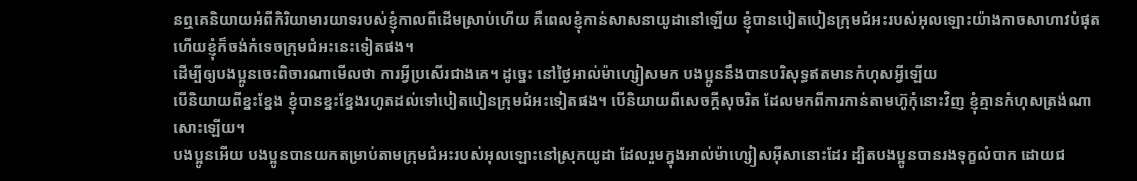នឮគេនិយាយអំពីកិរិយាមារយាទរបស់ខ្ញុំកាលពីដើមស្រាប់ហើយ គឺពេលខ្ញុំកាន់សាសនាយូដានៅឡើយ ខ្ញុំបានបៀតបៀនក្រុមជំអះរបស់អុលឡោះយ៉ាងកាចសាហាវបំផុត ហើយខ្ញុំក៏ចង់កំទេចក្រុមជំអះនេះទៀតផង។
ដើម្បីឲ្យបងប្អូនចេះពិចារណាមើលថា ការអ្វីប្រសើរជាងគេ។ ដូច្នេះ នៅថ្ងៃអាល់ម៉ាហ្សៀសមក បងប្អូននឹងបានបរិសុទ្ធឥតមានកំហុសអ្វីឡើយ
បើនិយាយពីខ្នះខ្នែង ខ្ញុំបានខ្នះខ្នែងរហូតដល់ទៅបៀតបៀនក្រុមជំអះទៀតផង។ បើនិយាយពីសេចក្ដីសុចរិត ដែលមកពីការកាន់តាមហ៊ូកុំនោះវិញ ខ្ញុំគ្មានកំហុសត្រង់ណាសោះឡើយ។
បងប្អូនអើយ បងប្អូនបានយកតម្រាប់តាមក្រុមជំអះរបស់អុលឡោះនៅស្រុកយូដា ដែលរួមក្នុងអាល់ម៉ាហ្សៀសអ៊ីសានោះដែរ ដ្បិតបងប្អូនបានរងទុក្ខលំបាក ដោយជ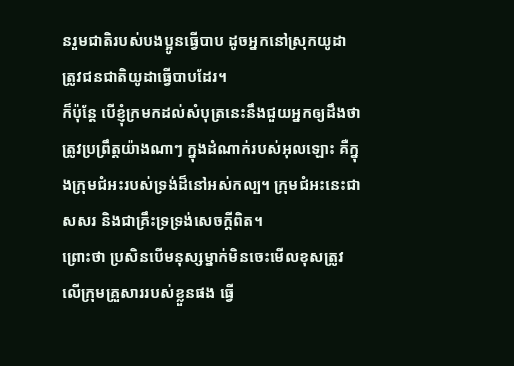នរួមជាតិរបស់បងប្អូនធ្វើបាប ដូចអ្នកនៅស្រុកយូដា ត្រូវជនជាតិយូដាធ្វើបាបដែរ។
ក៏ប៉ុន្ដែ បើខ្ញុំក្រមកដល់សំបុត្រនេះនឹងជួយអ្នកឲ្យដឹងថា ត្រូវប្រព្រឹត្ដយ៉ាងណាៗ ក្នុងដំណាក់របស់អុលឡោះ គឺក្នុងក្រុមជំអះរបស់ទ្រង់ដ៏នៅអស់កល្ប។ ក្រុមជំអះនេះជាសសរ និងជាគ្រឹះទ្រទ្រង់សេចក្ដីពិត។
ព្រោះថា ប្រសិនបើមនុស្សម្នាក់មិនចេះមើលខុសត្រូវលើក្រុមគ្រួសាររបស់ខ្លួនផង ធ្វើ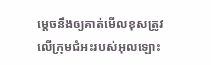ម្ដេចនឹងឲ្យគាត់មើលខុសត្រូវលើក្រុមជំអះរបស់អុលឡោះ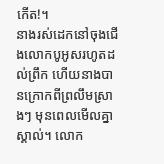កើត!។
នាងរស់ដេកនៅចុងជើងលោកបូអូសរហូតដល់ព្រឹក ហើយនាងបានក្រោកពីព្រលឹមស្រាងៗ មុនពេលមើលគ្នាស្គាល់។ លោក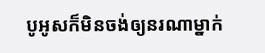បូអូសក៏មិនចង់ឲ្យនរណាម្នាក់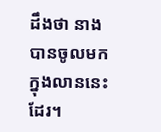ដឹងថា នាងបានចូលមកក្នុងលាននេះដែរ។